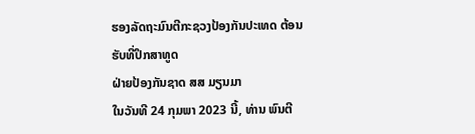ຮອງລັດຖະມົນຕີກະຊວງປ້ອງກັນປະເທດ ຕ້ອນຮັບທີ່ປຶກສາທູດ
ຝ່າຍປ້ອງກັນຊາດ ສສ ມຽນມາ
ໃນວັນທີ 24 ກຸມພາ 2023 ນີ້, ທ່ານ ພົນຕີ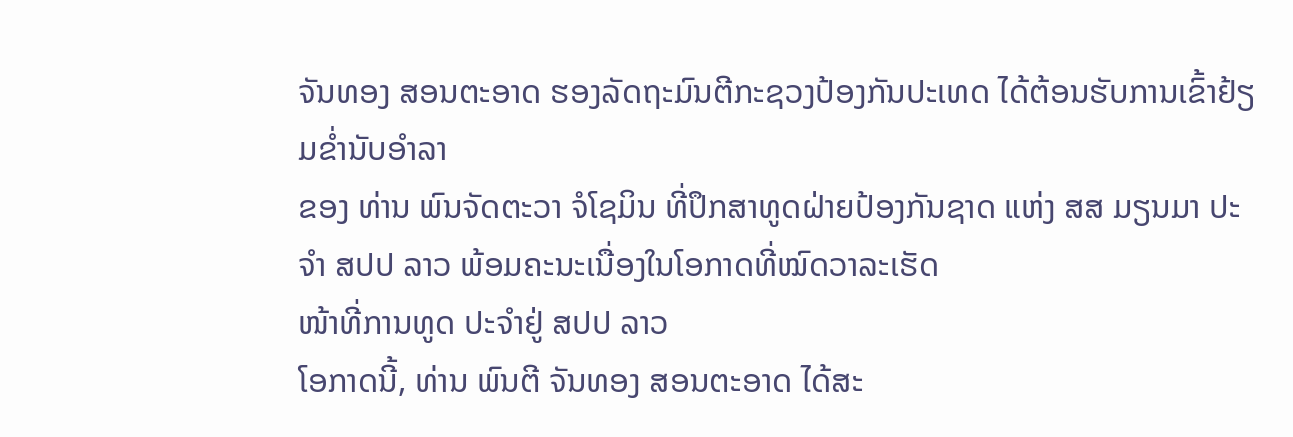ຈັນທອງ ສອນຕະອາດ ຮອງລັດຖະມົນຕີກະຊວງປ້ອງກັນປະເທດ ໄດ້ຕ້ອນຮັບການເຂົ້າຢ້ຽມຂ່ຳນັບອຳລາ
ຂອງ ທ່ານ ພົນຈັດຕະວາ ຈໍໂຊມິນ ທີ່ປຶກສາທູດຝ່າຍປ້ອງກັນຊາດ ແຫ່ງ ສສ ມຽນມາ ປະຈຳ ສປປ ລາວ ພ້ອມຄະນະເນື່ອງໃນໂອກາດທີ່ໝົດວາລະເຮັດ
ໜ້າທີ່ການທູດ ປະຈຳຢູ່ ສປປ ລາວ
ໂອກາດນີ້, ທ່ານ ພົນຕີ ຈັນທອງ ສອນຕະອາດ ໄດ້ສະ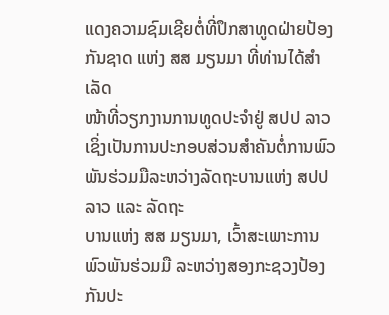ແດງຄວາມຊົມເຊີຍຕໍ່ທີ່ປຶກສາທູດຝ່າຍປ້ອງກັນຊາດ ແຫ່ງ ສສ ມຽນມາ ທີ່ທ່ານໄດ້ສຳເລັດ
ໜ້າທີ່ວຽກງານການທູດປະຈຳຢູ່ ສປປ ລາວ ເຊິ່ງເປັນການປະກອບສ່ວນສຳຄັນຕໍ່ການພົວພັນຮ່ວມມືລະຫວ່າງລັດຖະບານແຫ່ງ ສປປ ລາວ ແລະ ລັດຖະ
ບານແຫ່ງ ສສ ມຽນມາ, ເວົ້າສະເພາະການພົວພັນຮ່ວມມື ລະຫວ່າງສອງກະຊວງປ້ອງກັນປະ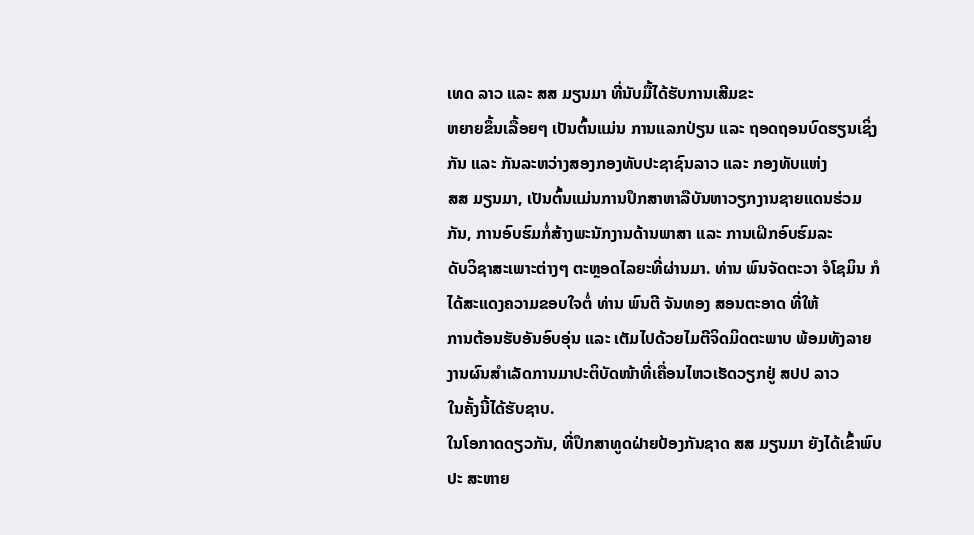ເທດ ລາວ ແລະ ສສ ມຽນມາ ທີ່ນັບມື້ໄດ້ຮັບການເສີມຂະ
ຫຍາຍຂຶ້ນເລື້ອຍໆ ເປັນຕົ້ນແມ່ນ ການແລກປ່ຽນ ແລະ ຖອດຖອນບົດຮຽນເຊິ່ງກັນ ແລະ ກັນລະຫວ່າງສອງກອງທັບປະຊາຊົນລາວ ແລະ ກອງທັບແຫ່ງ
ສສ ມຽນມາ, ເປັນຕົ້ນແມ່ນການປຶກສາຫາລືບັນຫາວຽກງານຊາຍແດນຮ່ວມກັນ, ການອົບຮົມກໍ່ສ້າງພະນັກງານດ້ານພາສາ ແລະ ການເຝິກອົບຮົມລະ
ດັບວິຊາສະເພາະຕ່າງໆ ຕະຫຼອດໄລຍະທີ່ຜ່ານມາ. ທ່ານ ພົນຈັດຕະວາ ຈໍໂຊມິນ ກໍໄດ້ສະແດງຄວາມຂອບໃຈຕໍ່ ທ່ານ ພົນຕີ ຈັນທອງ ສອນຕະອາດ ທີ່ໃຫ້
ການຕ້ອນຮັບອັນອົບອຸ່ນ ແລະ ເຕັມໄປດ້ວຍໄມຕີຈິດມິດຕະພາບ ພ້ອມທັງລາຍງານຜົນສຳເລັດການມາປະຕິບັດໜ້າທີ່ເຄື່ອນໄຫວເຮັດວຽກຢູ່ ສປປ ລາວ
ໃນຄັ້ງນີ້ໄດ້ຮັບຊາບ.
ໃນໂອກາດດຽວກັນ, ທີ່ປຶກສາທູດຝ່າຍປ້ອງກັນຊາດ ສສ ມຽນມາ ຍັງໄດ້ເຂົ້າພົບປະ ສະຫາຍ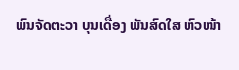ພົນຈັດຕະວາ ບຸນເດື່ອງ ພັນສົດໃສ ຫົວໜ້າ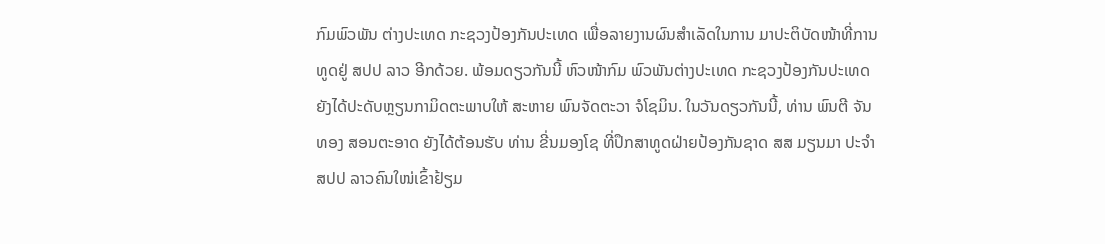ກົມພົວພັນ ຕ່າງປະເທດ ກະຊວງປ້ອງກັນປະເທດ ເພື່ອລາຍງານຜົນສຳເລັດໃນການ ມາປະຕິບັດໜ້າທີ່ການທູດຢູ່ ສປປ ລາວ ອີກດ້ວຍ. ພ້ອມດຽວກັນນີ້ ຫົວໜ້າກົມ ພົວພັນຕ່າງປະເທດ ກະຊວງປ້ອງກັນປະເທດ ຍັງໄດ້ປະດັບຫຼຽນກາມິດຕະພາບໃຫ້ ສະຫາຍ ພົນຈັດຕະວາ ຈໍໂຊມິນ. ໃນວັນດຽວກັນນີ້, ທ່ານ ພົນຕີ ຈັນ ທອງ ສອນຕະອາດ ຍັງໄດ້ຕ້ອນຮັບ ທ່ານ ຂີ່ນມອງໂຊ ທີ່ປຶກສາທູດຝ່າຍປ້ອງກັນຊາດ ສສ ມຽນມາ ປະຈຳ ສປປ ລາວຄົນໃໜ່ເຂົ້າຢ້ຽມ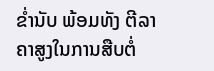ຂ່ຳນັບ ພ້ອມທັງ ຕີລາຄາສູງໃນການສືບຕໍ່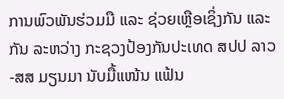ການພົວພັນຮ່ວມມື ແລະ ຊ່ວຍເຫຼືອເຊິ່ງກັນ ແລະ ກັນ ລະຫວ່າງ ກະຊວງປ້ອງກັນປະເທດ ສປປ ລາວ-ສສ ມຽນມາ ນັບມື້ແໜ້ນ ແຟ້ນ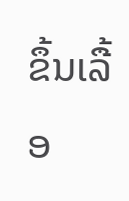ຂຶ້ນເລື້ອ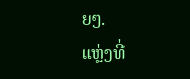ຍໆ.
ແຫຼ່ງທີ່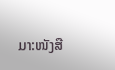ມາ:ໜັງສື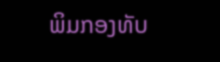ພິມກອງທັບ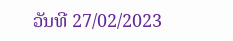ວັນທີ 27/02/2023